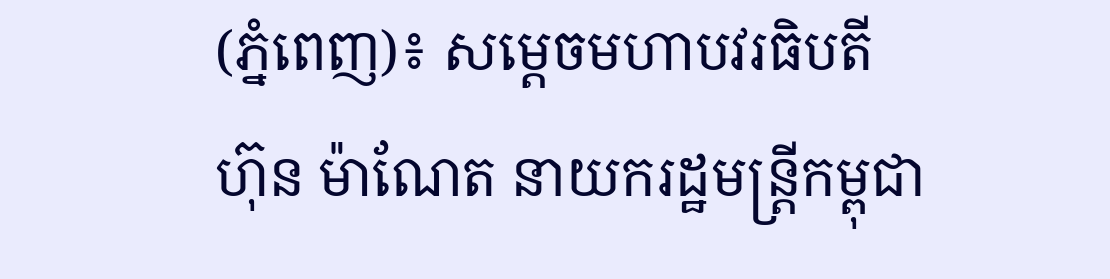(ភ្នំពេញ)៖ សម្តេចមហាបវរធិបតី ហ៊ុន ម៉ាណែត នាយករដ្ឋមន្ត្រីកម្ពុជា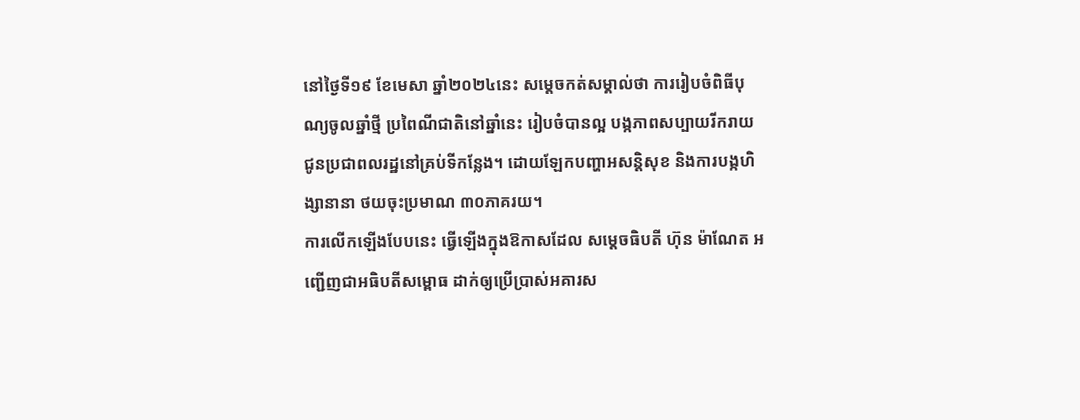នៅថ្ងៃទី១៩ ខែមេសា ឆ្នាំ២០២៤នេះ សម្ដេចកត់សម្គាល់ថា ការរៀបចំពិធីបុណ្យចូលឆ្នាំថ្មី ប្រពៃណីជាតិនៅឆ្នាំនេះ រៀបចំបានល្អ បង្កភាពសប្បាយរីករាយ ជូនប្រជាពលរដ្ឋនៅគ្រប់ទីកន្លែង។ ដោយឡែកបញ្ហាអសន្តិសុខ និងការបង្កហិង្សានានា ថយចុះប្រមាណ ៣០ភាគរយ។
ការលើកឡើងបែបនេះ ធ្វើឡើងក្នុងឱកាសដែល សម្តេចធិបតី ហ៊ុន ម៉ាណែត អញ្ជើញជាអធិបតីសម្ពោធ ដាក់ឲ្យប្រើប្រាស់អគារស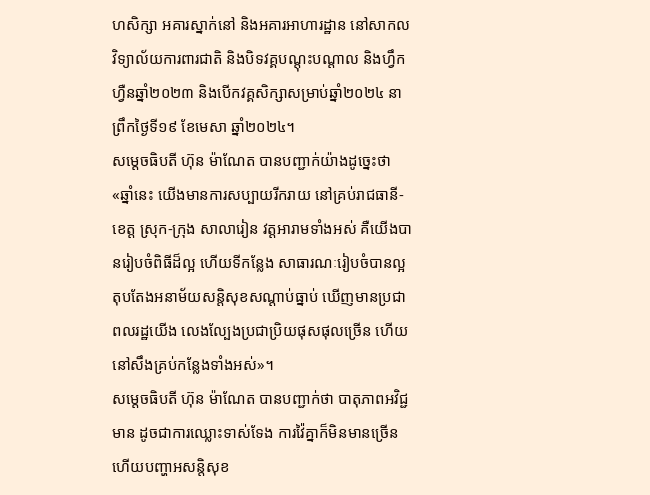ហសិក្សា អគារស្នាក់នៅ និងអគារអាហារដ្ឋាន នៅសាកលវិទ្យាល័យការពារជាតិ និងបិទវគ្គបណ្តុះបណ្តាល និងហ្វឹកហ្វឺនឆ្នាំ២០២៣ និងបើកវគ្គសិក្សាសម្រាប់ឆ្នាំ២០២៤ នាព្រឹកថ្ងៃទី១៩ ខែមេសា ឆ្នាំ២០២៤។
សម្តេចធិបតី ហ៊ុន ម៉ាណែត បានបញ្ជាក់យ៉ាងដូច្នេះថា «ឆ្នាំនេះ យើងមានការសប្បាយរីករាយ នៅគ្រប់រាជធានី-ខេត្ត ស្រុក-ក្រុង សាលារៀន វត្តអារាមទាំងអស់ គឺយើងបានរៀបចំពិធីដ៏ល្អ ហើយទីកន្លែង សាធារណៈរៀបចំបានល្អ តុបតែងអនាម័យសន្តិសុខសណ្ដាប់ធ្នាប់ ឃើញមានប្រជាពលរដ្ឋយើង លេងល្បែងប្រជាប្រិយផុសផុលច្រើន ហើយនៅសឹងគ្រប់កន្លែងទាំងអស់»។
សម្តេចធិបតី ហ៊ុន ម៉ាណែត បានបញ្ជាក់ថា បាតុភាពអវិជ្ជមាន ដូចជាការឈ្លោះទាស់ទែង ការវ៉ៃគ្នាក៏មិនមានច្រើន ហើយបញ្ហាអសន្តិសុខ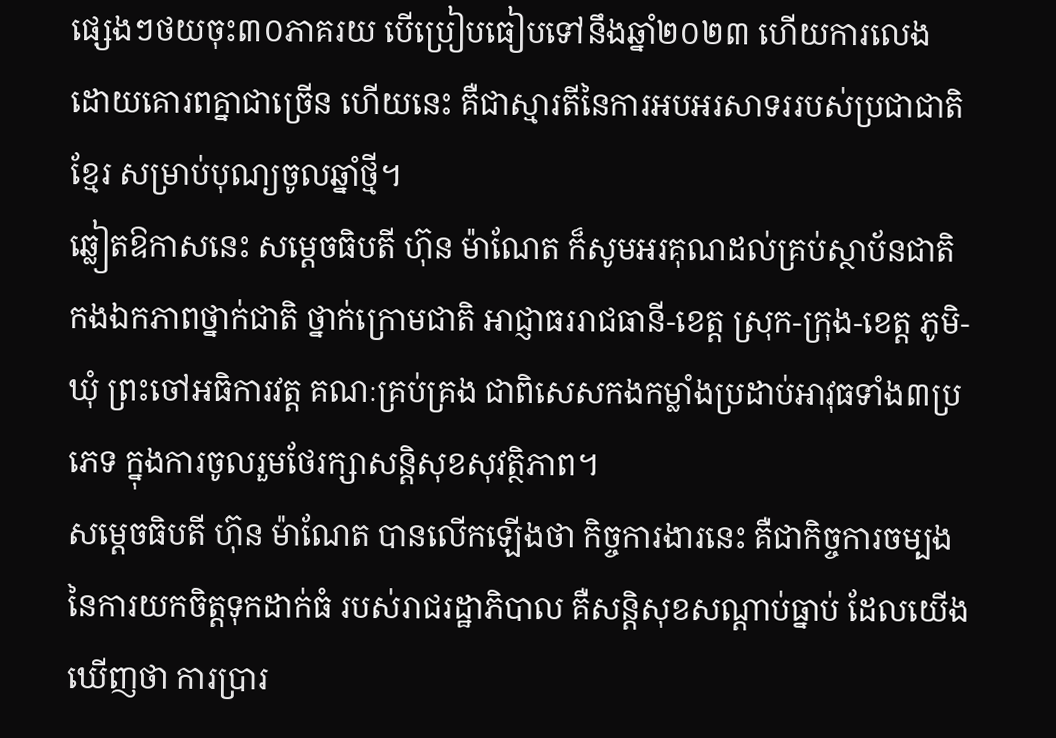ផ្សេងៗថយចុះ៣០ភាគរយ បើប្រៀបធៀបទៅនឹងឆ្នាំ២០២៣ ហើយការលេង ដោយគោរពគ្នាជាច្រើន ហើយនេះ គឺជាស្មារតីនៃការអបអរសាទររបស់ប្រជាជាតិខ្មែរ សម្រាប់បុណ្យចូលឆ្នាំថ្មី។
ឆ្លៀតឱកាសនេះ សម្តេចធិបតី ហ៊ុន ម៉ាណែត ក៏សូមអរគុណដល់គ្រប់ស្ថាប័នជាតិ កងឯកភាពថ្នាក់ជាតិ ថ្នាក់ក្រោមជាតិ អាជ្ញាធររាជធានី-ខេត្ត ស្រុក-ក្រុង-ខេត្ត ភូមិ-ឃុំ ព្រះចៅអធិការវត្ត គណៈគ្រប់គ្រង ជាពិសេសកងកម្លាំងប្រដាប់អាវុធទាំង៣ប្រភេទ ក្នុងការចូលរួមថែរក្សាសន្តិសុខសុវត្ថិភាព។
សម្តេចធិបតី ហ៊ុន ម៉ាណែត បានលើកឡើងថា កិច្ចការងារនេះ គឺជាកិច្ចការចម្បង នៃការយកចិត្តទុកដាក់ធំ របស់រាជរដ្ឋាភិបាល គឺសន្តិសុខសណ្ដាប់ធ្នាប់ ដែលយើងឃើញថា ការប្រារ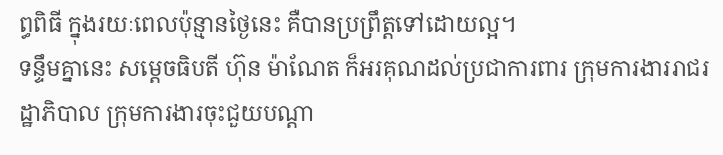ព្ធពិធី ក្នុងរយៈពេលប៉ុន្មានថ្ងៃនេះ គឺបានប្រព្រឹត្តទៅដោយល្អ។
ទន្ទឹមគ្នានេះ សម្តេចធិបតី ហ៊ុន ម៉ាណែត ក៏អរគុណដល់ប្រជាការពារ ក្រុមការងាររាជរដ្ឋាភិបាល ក្រុមការងារចុះជួយបណ្ដា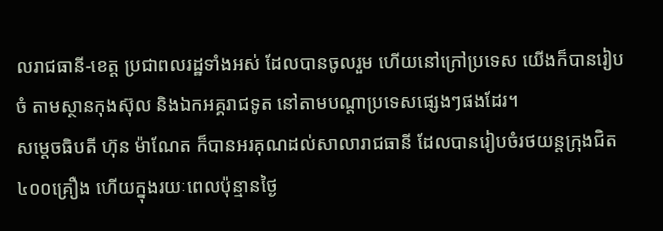លរាជធានី-ខេត្ត ប្រជាពលរដ្ឋទាំងអស់ ដែលបានចូលរួម ហើយនៅក្រៅប្រទេស យើងក៏បានរៀបចំ តាមស្ថានកុងស៊ុល និងឯកអគ្គរាជទូត នៅតាមបណ្តាប្រទេសផ្សេងៗផងដែរ។
សម្តេចធិបតី ហ៊ុន ម៉ាណែត ក៏បានអរគុណដល់សាលារាជធានី ដែលបានរៀបចំរថយន្តក្រុងជិត៤០០គ្រឿង ហើយក្នុងរយៈពេលប៉ុន្មានថ្ងៃ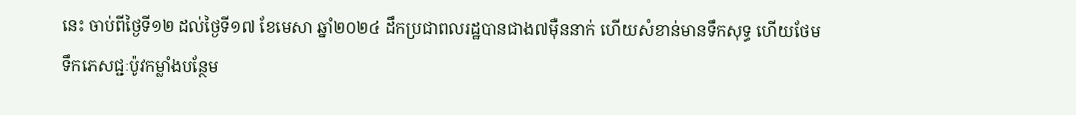នេះ ចាប់ពីថ្ងៃទី១២ ដល់ថ្ងៃទី១៧ ខែមេសា ឆ្នាំ២០២៤ ដឹកប្រជាពលរដ្ឋបានជាង៧ម៉ឺននាក់ ហើយសំខាន់មានទឹកសុទ្ធ ហើយថែមទឹកភេសជ្ជៈប៉ូវកម្លាំងបន្ថែម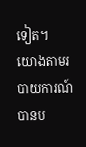ទៀត។
យោងតាមរបាយការណ៍ បានប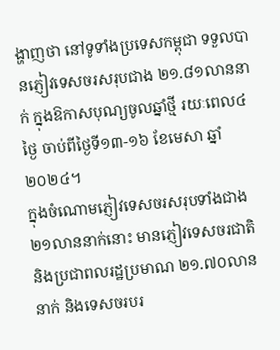ង្ហាញថា នៅទូទាំងប្រទេសកម្ពុជា ទទួលបានភ្ញៀវទេសចរសរុបជាង ២១.៨១លាននាក់ ក្នុងឱកាសបុណ្យចូលឆ្នាំថ្មី រយៈពេល៤ថ្ងៃ ចាប់ពីថ្ងៃទី១៣-១៦ ខែមេសា ឆ្នាំ២០២៤។
ក្នុងចំណោមភ្ញៀវទេសចរសរុបទាំងជាង ២១លាននាក់នោះ មានភ្ញៀវទេសចរជាតិ និងប្រជាពលរដ្ឋប្រមាណ ២១.៧០លាននាក់ និងទេសចរបរ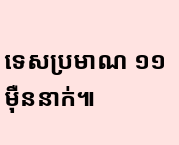ទេសប្រមាណ ១១ម៉ឺននាក់៕